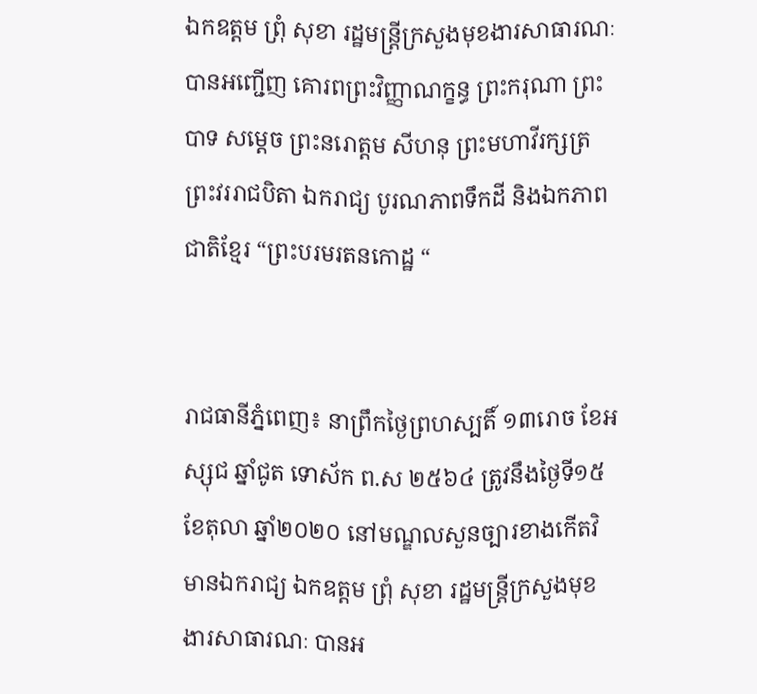ឯកឧត្ដម ព្រុំ សុខា រដ្ឋមន្ត្រីក្រសួងមុខងារសាធារណៈ បានអញ្ជើញ គោរពព្រះវិញ្ញាណក្ខន្ធ ព្រះករុណា ព្រះបាទ សម្ដេច ព្រះនរោត្ដម សីហនុ ព្រះមហាវីរក្សត្រ ព្រះវររាជបិតា ឯករាជ្យ បូរណភាពទឹកដី និងឯកភាពជាតិខ្មែរ “ព្រះបរមរតនកោដ្ឋ “


រាជធានីភ្នំពេញ៖ នាព្រឹកថ្ងៃព្រហស្បតិ៍ ១៣រោច ខែអស្សុជ ឆ្នាំជូត ទោស័ក ព.ស ២៥៦៤ ត្រូវនឹងថ្ងៃទី១៥ ខែតុលា ឆ្នាំ២០២០ នៅមណ្ឌលសួនច្បារខាងកើតវិមានឯករាជ្យ ឯកឧត្ដម ព្រុំ សុខា រដ្ឋមន្ត្រីក្រសួងមុខងារសាធារណៈ បានអ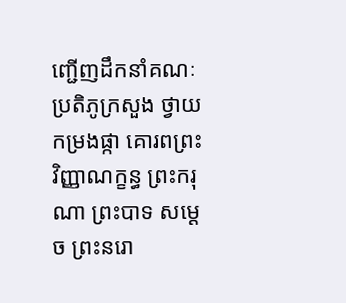ញ្ជើញដឹកនាំគណៈប្រតិភូក្រសួង ថ្វាយកម្រងផ្កា គោរពព្រះវិញ្ញាណក្ខន្ធ ព្រះករុណា ព្រះបាទ សម្ដេច ព្រះនរោ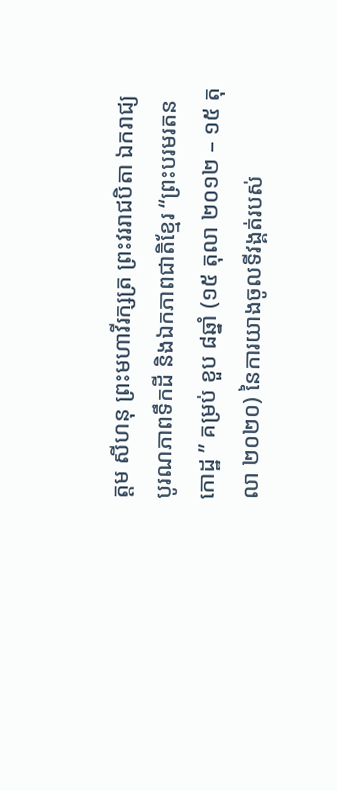ត្ដម សីហនុ ព្រះមហាវីរក្សត្រ ព្រះវររាជបិតា ឯករាជ្យ បូរណភាពទឹកដី និងឯកភាពជាតិខ្មែរ “ព្រះបរមរតនកោដ្ឋ ” គម្រប់ ខួប ៨ឆ្នាំ (១៥ តុលា ២០១២ – ១៥ តុលា ២០២០) នៃការយាងចូលទីវង្គត់របស់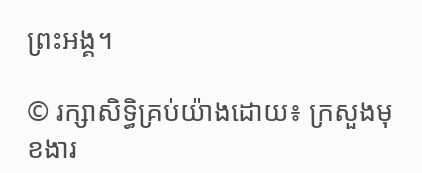ព្រះអង្គ។

© រក្សាសិទ្ធិគ្រប់យ៉ាងដោយ៖ ក្រសួងមុខងារ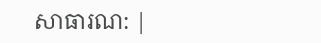សាធារណ: |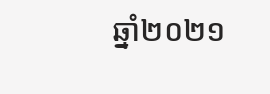ឆ្នាំ២០២១